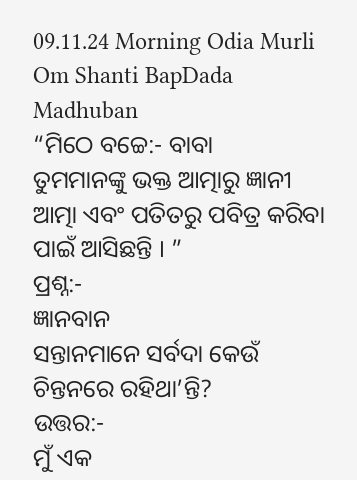09.11.24 Morning Odia Murli Om Shanti BapDada Madhuban
“ମିଠେ ବଚ୍ଚେ:- ବାବା
ତୁମମାନଙ୍କୁ ଭକ୍ତ ଆତ୍ମାରୁ ଜ୍ଞାନୀ ଆତ୍ମା ଏବଂ ପତିତରୁ ପବିତ୍ର କରିବା ପାଇଁ ଆସିଛନ୍ତି । ”
ପ୍ରଶ୍ନ:-
ଜ୍ଞାନବାନ
ସନ୍ତାନମାନେ ସର୍ବଦା କେଉଁ ଚିନ୍ତନରେ ରହିଥା’ନ୍ତି?
ଉତ୍ତର:-
ମୁଁ ଏକ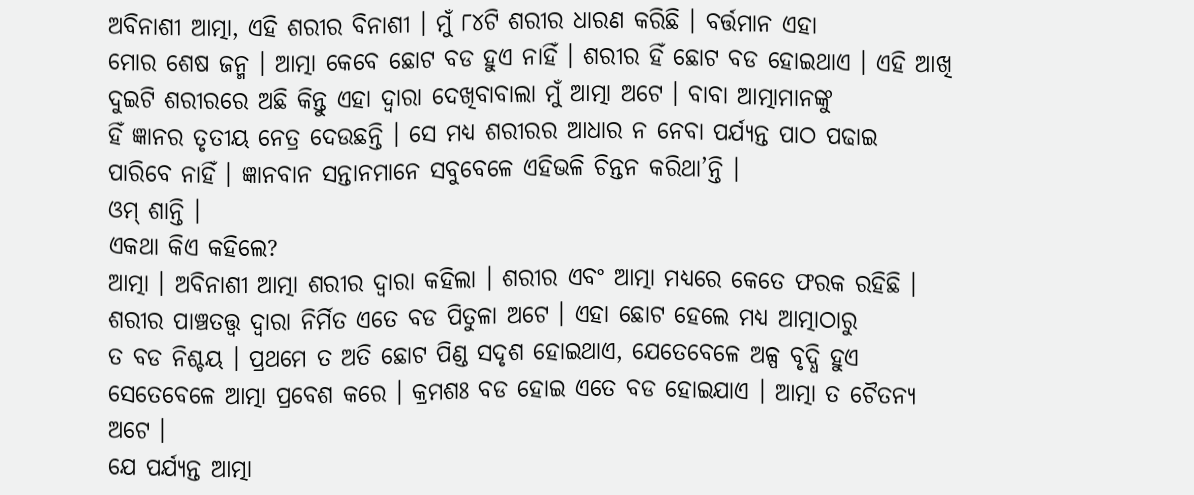ଅବିନାଶୀ ଆତ୍ମା, ଏହି ଶରୀର ବିନାଶୀ । ମୁଁ ୮୪ଟି ଶରୀର ଧାରଣ କରିଛି । ବର୍ତ୍ତମାନ ଏହା
ମୋର ଶେଷ ଜନ୍ମ । ଆତ୍ମା କେବେ ଛୋଟ ବଡ ହୁଏ ନାହିଁ । ଶରୀର ହିଁ ଛୋଟ ବଡ ହୋଇଥାଏ । ଏହି ଆଖି
ଦୁଇଟି ଶରୀରରେ ଅଛି କିନ୍ତୁ ଏହା ଦ୍ୱାରା ଦେଖିବାବାଲା ମୁଁ ଆତ୍ମା ଅଟେ । ବାବା ଆତ୍ମାମାନଙ୍କୁ
ହିଁ ଜ୍ଞାନର ତୃତୀୟ ନେତ୍ର ଦେଉଛନ୍ତି । ସେ ମଧ୍ୟ ଶରୀରର ଆଧାର ନ ନେବା ପର୍ଯ୍ୟନ୍ତ ପାଠ ପଢାଇ
ପାରିବେ ନାହିଁ । ଜ୍ଞାନବାନ ସନ୍ତାନମାନେ ସବୁବେଳେ ଏହିଭଳି ଚିନ୍ତନ କରିଥା’ନ୍ତି ।
ଓମ୍ ଶାନ୍ତି ।
ଏକଥା କିଏ କହିଲେ?
ଆତ୍ମା । ଅବିନାଶୀ ଆତ୍ମା ଶରୀର ଦ୍ୱାରା କହିଲା । ଶରୀର ଏବଂ ଆତ୍ମା ମଧ୍ୟରେ କେତେ ଫରକ ରହିଛି ।
ଶରୀର ପାଞ୍ଚତତ୍ତ୍ୱ ଦ୍ୱାରା ନିର୍ମିତ ଏତେ ବଡ ପିତୁଳା ଅଟେ । ଏହା ଛୋଟ ହେଲେ ମଧ୍ୟ ଆତ୍ମାଠାରୁ
ତ ବଡ ନିଶ୍ଚୟ । ପ୍ରଥମେ ତ ଅତି ଛୋଟ ପିଣ୍ଡ ସଦୃଶ ହୋଇଥାଏ, ଯେତେବେଳେ ଅଳ୍ପ ବୃଦ୍ଧି ହୁଏ
ସେତେବେଳେ ଆତ୍ମା ପ୍ରବେଶ କରେ । କ୍ରମଶଃ ବଡ ହୋଇ ଏତେ ବଡ ହୋଇଯାଏ । ଆତ୍ମା ତ ଚୈତନ୍ୟ ଅଟେ ।
ଯେ ପର୍ଯ୍ୟନ୍ତ ଆତ୍ମା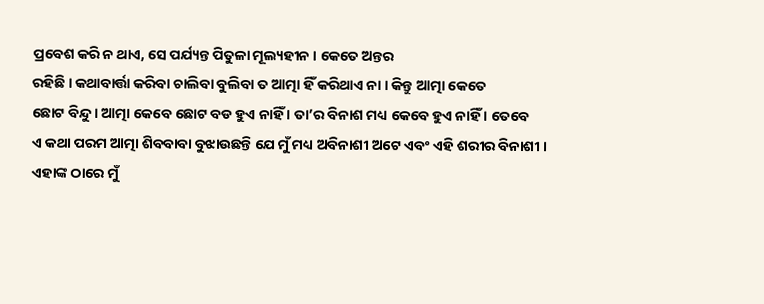ପ୍ରବେଶ କରି ନ ଥାଏ, ସେ ପର୍ଯ୍ୟନ୍ତ ପିତୁଳା ମୂଲ୍ୟହୀନ । କେତେ ଅନ୍ତର
ରହିଛି । କଥାବାର୍ତ୍ତା କରିବା ଚାଲିବା ବୁଲିବା ତ ଆତ୍ମା ହିଁ କରିଥାଏ ନା । କିନ୍ତୁ ଆତ୍ମା କେତେ
ଛୋଟ ବିନ୍ଦୁ । ଆତ୍ମା କେବେ ଛୋଟ ବଡ ହୁଏ ନାହିଁ । ତା’ର ବିନାଶ ମଧ୍ୟ କେବେ ହୁଏ ନାହିଁ । ତେବେ
ଏ କଥା ପରମ ଆତ୍ମା ଶିବବାବା ବୁଝାଉଛନ୍ତି ଯେ ମୁଁ ମଧ୍ୟ ଅବିନାଶୀ ଅଟେ ଏବଂ ଏହି ଶରୀର ବିନାଶୀ ।
ଏହାଙ୍କ ଠାରେ ମୁଁ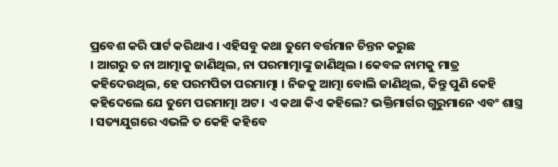ପ୍ରବେଶ କରି ପାର୍ଟ କରିଥାଏ । ଏହିସବୁ କଥା ତୁମେ ବର୍ତ୍ତମାନ ଚିନ୍ତନ କରୁଛ
। ଆଗରୁ ତ ନା ଆତ୍ମାକୁ ଜାଣିଥିଲ, ନା ପରମାତ୍ମାଙ୍କୁ ଜାଣିଥିଲ । କେବଳ ନାମକୁ ମାତ୍ର
କହିଦେଉଥିଲ, ହେ ପରମପିତା ପରମାତ୍ମା । ନିଜକୁ ଆତ୍ମା ବୋଲି ଜାଣିଥିଲ, କିନ୍ତୁ ପୁଣି କେହି
କହିଦେଲେ ଯେ ତୁମେ ପରମାତ୍ମା ଅଟ । ଏ କଥା କିଏ କହିଲେ? ଭକ୍ତିମାର୍ଗର ଗୁରୁମାନେ ଏବଂ ଶାସ୍ତ୍ର
। ସତ୍ୟଯୁଗରେ ଏଭଳି ତ କେହି କହିବେ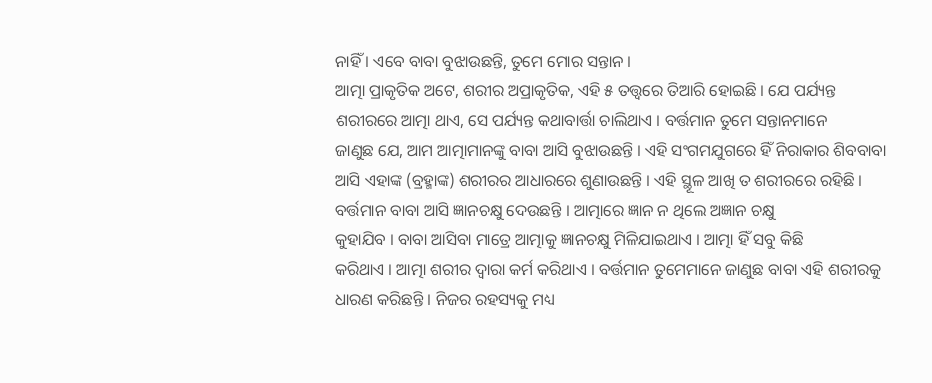ନାହିଁ । ଏବେ ବାବା ବୁଝାଉଛନ୍ତି, ତୁମେ ମୋର ସନ୍ତାନ ।
ଆତ୍ମା ପ୍ରାକୃତିକ ଅଟେ, ଶରୀର ଅପ୍ରାକୃତିକ, ଏହି ୫ ତତ୍ତ୍ୱରେ ତିଆରି ହୋଇଛି । ଯେ ପର୍ଯ୍ୟନ୍ତ
ଶରୀରରେ ଆତ୍ମା ଥାଏ, ସେ ପର୍ଯ୍ୟନ୍ତ କଥାବାର୍ତ୍ତା ଚାଲିଥାଏ । ବର୍ତ୍ତମାନ ତୁମେ ସନ୍ତାନମାନେ
ଜାଣୁଛ ଯେ, ଆମ ଆତ୍ମାମାନଙ୍କୁ ବାବା ଆସି ବୁଝାଉଛନ୍ତି । ଏହି ସଂଗମଯୁଗରେ ହିଁ ନିରାକାର ଶିବବାବା
ଆସି ଏହାଙ୍କ (ବ୍ରହ୍ମାଙ୍କ) ଶରୀରର ଆଧାରରେ ଶୁଣାଉଛନ୍ତି । ଏହି ସ୍ଥୂଳ ଆଖି ତ ଶରୀରରେ ରହିଛି ।
ବର୍ତ୍ତମାନ ବାବା ଆସି ଜ୍ଞାନଚକ୍ଷୁ ଦେଉଛନ୍ତି । ଆତ୍ମାରେ ଜ୍ଞାନ ନ ଥିଲେ ଅଜ୍ଞାନ ଚକ୍ଷୁ
କୁହାଯିବ । ବାବା ଆସିବା ମାତ୍ରେ ଆତ୍ମାକୁ ଜ୍ଞାନଚକ୍ଷୁ ମିଳିଯାଇଥାଏ । ଆତ୍ମା ହିଁ ସବୁ କିଛି
କରିଥାଏ । ଆତ୍ମା ଶରୀର ଦ୍ୱାରା କର୍ମ କରିଥାଏ । ବର୍ତ୍ତମାନ ତୁମେମାନେ ଜାଣୁଛ ବାବା ଏହି ଶରୀରକୁ
ଧାରଣ କରିଛନ୍ତି । ନିଜର ରହସ୍ୟକୁ ମଧ୍ୟ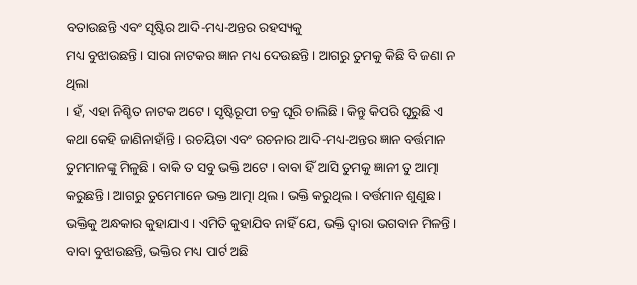ବତାଉଛନ୍ତି ଏବଂ ସୃଷ୍ଟିର ଆଦି-ମଧ୍ୟ-ଅନ୍ତର ରହସ୍ୟକୁ
ମଧ୍ୟ ବୁଝାଉଛନ୍ତି । ସାରା ନାଟକର ଜ୍ଞାନ ମଧ୍ୟ ଦେଉଛନ୍ତି । ଆଗରୁ ତୁମକୁ କିଛି ବି ଜଣା ନ ଥିଲା
। ହଁ, ଏହା ନିଶ୍ଚିତ ନାଟକ ଅଟେ । ସୃଷ୍ଟିରୂପୀ ଚକ୍ର ଘୂରି ଚାଲିଛି । କିନ୍ତୁ କିପରି ଘୂରୁଛି ଏ
କଥା କେହି ଜାଣିନାହାଁନ୍ତି । ରଚୟିତା ଏବଂ ରଚନାର ଆଦି-ମଧ୍ୟ-ଅନ୍ତର ଜ୍ଞାନ ବର୍ତ୍ତମାନ
ତୁମମାନଙ୍କୁ ମିଳୁଛି । ବାକି ତ ସବୁ ଭକ୍ତି ଅଟେ । ବାବା ହିଁ ଆସି ତୁମକୁ ଜ୍ଞାନୀ ତୁ ଆତ୍ମା
କରୁଛନ୍ତି । ଆଗରୁ ତୁମେମାନେ ଭକ୍ତ ଆତ୍ମା ଥିଲ । ଭକ୍ତି କରୁଥିଲ । ବର୍ତ୍ତମାନ ଶୁଣୁଛ ।
ଭକ୍ତିକୁ ଅନ୍ଧକାର କୁହାଯାଏ । ଏମିତି କୁହାଯିବ ନାହିଁ ଯେ, ଭକ୍ତି ଦ୍ୱାରା ଭଗବାନ ମିଳନ୍ତି ।
ବାବା ବୁଝାଉଛନ୍ତି, ଭକ୍ତିର ମଧ୍ୟ ପାର୍ଟ ଅଛି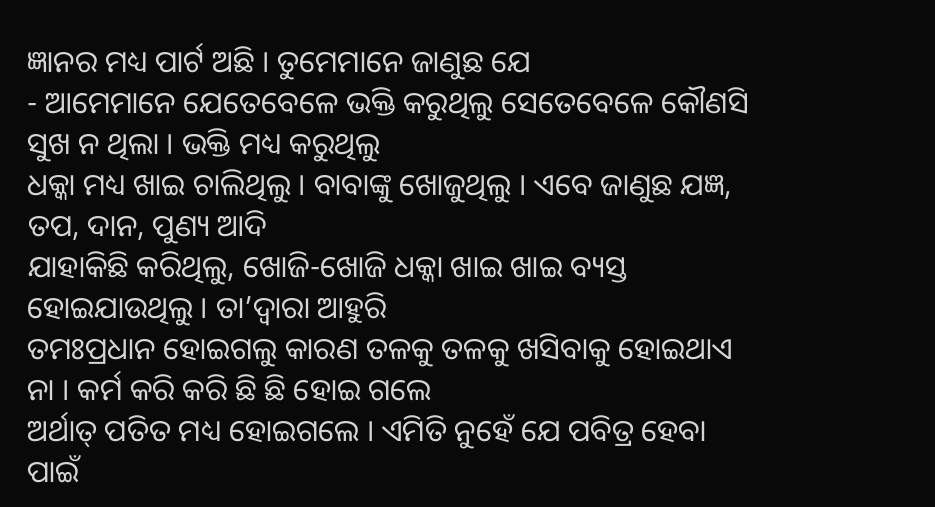ଜ୍ଞାନର ମଧ୍ୟ ପାର୍ଟ ଅଛି । ତୁମେମାନେ ଜାଣୁଛ ଯେ
- ଆମେମାନେ ଯେତେବେଳେ ଭକ୍ତି କରୁଥିଲୁ ସେତେବେଳେ କୌଣସି ସୁଖ ନ ଥିଲା । ଭକ୍ତି ମଧ୍ୟ କରୁଥିଲୁ
ଧକ୍କା ମଧ୍ୟ ଖାଇ ଚାଲିଥିଲୁ । ବାବାଙ୍କୁ ଖୋଜୁଥିଲୁ । ଏବେ ଜାଣୁଛ ଯଜ୍ଞ, ତପ, ଦାନ, ପୁଣ୍ୟ ଆଦି
ଯାହାକିଛି କରିଥିଲୁ, ଖୋଜି-ଖୋଜି ଧକ୍କା ଖାଇ ଖାଇ ବ୍ୟସ୍ତ ହୋଇଯାଉଥିଲୁ । ତା’ଦ୍ୱାରା ଆହୁରି
ତମଃପ୍ରଧାନ ହୋଇଗଲୁ କାରଣ ତଳକୁ ତଳକୁ ଖସିବାକୁ ହୋଇଥାଏ ନା । କର୍ମ କରି କରି ଛି ଛି ହୋଇ ଗଲେ
ଅର୍ଥାତ୍ ପତିତ ମଧ୍ୟ ହୋଇଗଲେ । ଏମିତି ନୁହେଁ ଯେ ପବିତ୍ର ହେବା ପାଇଁ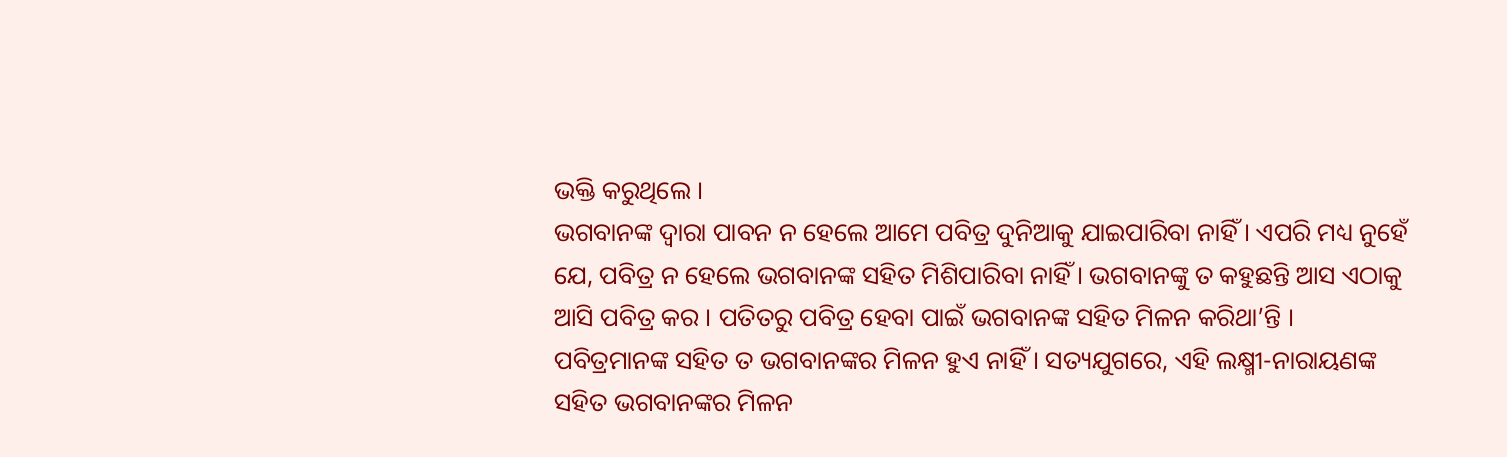ଭକ୍ତି କରୁଥିଲେ ।
ଭଗବାନଙ୍କ ଦ୍ୱାରା ପାବନ ନ ହେଲେ ଆମେ ପବିତ୍ର ଦୁନିଆକୁ ଯାଇପାରିବା ନାହିଁ । ଏପରି ମଧ୍ୟ ନୁହେଁ
ଯେ, ପବିତ୍ର ନ ହେଲେ ଭଗବାନଙ୍କ ସହିତ ମିଶିପାରିବା ନାହିଁ । ଭଗବାନଙ୍କୁ ତ କହୁଛନ୍ତି ଆସ ଏଠାକୁ
ଆସି ପବିତ୍ର କର । ପତିତରୁ ପବିତ୍ର ହେବା ପାଇଁ ଭଗବାନଙ୍କ ସହିତ ମିଳନ କରିଥା’ନ୍ତି ।
ପବିତ୍ରମାନଙ୍କ ସହିତ ତ ଭଗବାନଙ୍କର ମିଳନ ହୁଏ ନାହିଁ । ସତ୍ୟଯୁଗରେ, ଏହି ଲକ୍ଷ୍ମୀ-ନାରାୟଣଙ୍କ
ସହିତ ଭଗବାନଙ୍କର ମିଳନ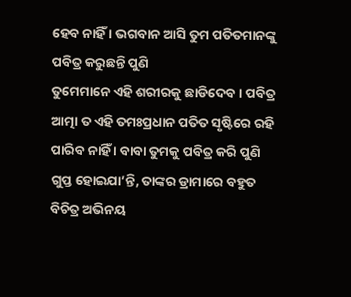ହେବ ନାହିଁ । ଭଗବାନ ଆସି ତୁମ ପତିତମାନଙ୍କୁ ପବିତ୍ର କରୁଛନ୍ତି ପୁଣି
ତୁମେମାନେ ଏହି ଶରୀରକୁ ଛାଡିଦେବ । ପବିତ୍ର ଆତ୍ମା ତ ଏହି ତମଃପ୍ରଧାନ ପତିତ ସୃଷ୍ଟିରେ ରହି
ପାରିବ ନାହିଁ । ବାବା ତୁମକୁ ପବିତ୍ର କରି ପୁଣି ଗୁପ୍ତ ହୋଇଯା’ନ୍ତି, ତାଙ୍କର ଡ୍ରାମାରେ ବହୁତ
ବିଚିତ୍ର ଅଭିନୟ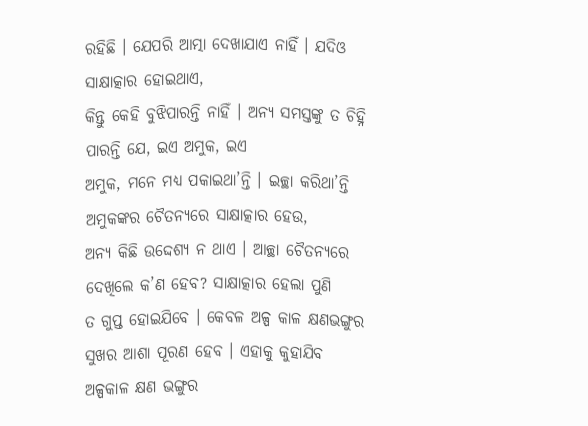ରହିଛି । ଯେପରି ଆତ୍ମା ଦେଖାଯାଏ ନାହିଁ । ଯଦିଓ ସାକ୍ଷାତ୍କାର ହୋଇଥାଏ,
କିନ୍ତୁ କେହି ବୁଝିପାରନ୍ତି ନାହିଁ । ଅନ୍ୟ ସମସ୍ତଙ୍କୁ ତ ଚିହ୍ନି ପାରନ୍ତି ଯେ, ଇଏ ଅମୁକ, ଇଏ
ଅମୁକ, ମନେ ମଧ୍ୟ ପକାଇଥା’ନ୍ତି । ଇଚ୍ଛା କରିଥା’ନ୍ତି ଅମୁକଙ୍କର ଚୈତନ୍ୟରେ ସାକ୍ଷାତ୍କାର ହେଉ,
ଅନ୍ୟ କିଛି ଉଦ୍ଦେଶ୍ୟ ନ ଥାଏ । ଆଚ୍ଛା ଚୈତନ୍ୟରେ ଦେଖିଲେ କ’ଣ ହେବ? ସାକ୍ଷାତ୍କାର ହେଲା ପୁଣି
ତ ଗୁପ୍ତ ହୋଇଯିବେ । କେବଳ ଅଳ୍ପ କାଳ କ୍ଷଣଭଙ୍ଗୁର ସୁଖର ଆଶା ପୂରଣ ହେବ । ଏହାକୁ କୁହାଯିବ
ଅଳ୍ପକାଳ କ୍ଷଣ ଭଙ୍ଗୁର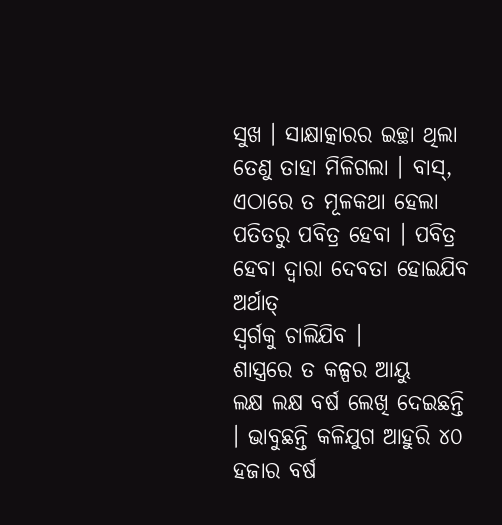ସୁଖ । ସାକ୍ଷାତ୍କାରର ଇଚ୍ଛା ଥିଲା ତେଣୁ ତାହା ମିଳିଗଲା । ବାସ୍,
ଏଠାରେ ତ ମୂଳକଥା ହେଲା ପତିତରୁ ପବିତ୍ର ହେବା । ପବିତ୍ର ହେବା ଦ୍ୱାରା ଦେବତା ହୋଇଯିବ ଅର୍ଥାତ୍
ସ୍ୱର୍ଗକୁ ଚାଲିଯିବ ।
ଶାସ୍ତ୍ରରେ ତ କଳ୍ପର ଆୟୁ
ଲକ୍ଷ ଲକ୍ଷ ବର୍ଷ ଲେଖି ଦେଇଛନ୍ତି । ଭାବୁଛନ୍ତି କଳିଯୁଗ ଆହୁରି ୪୦ ହଜାର ବର୍ଷ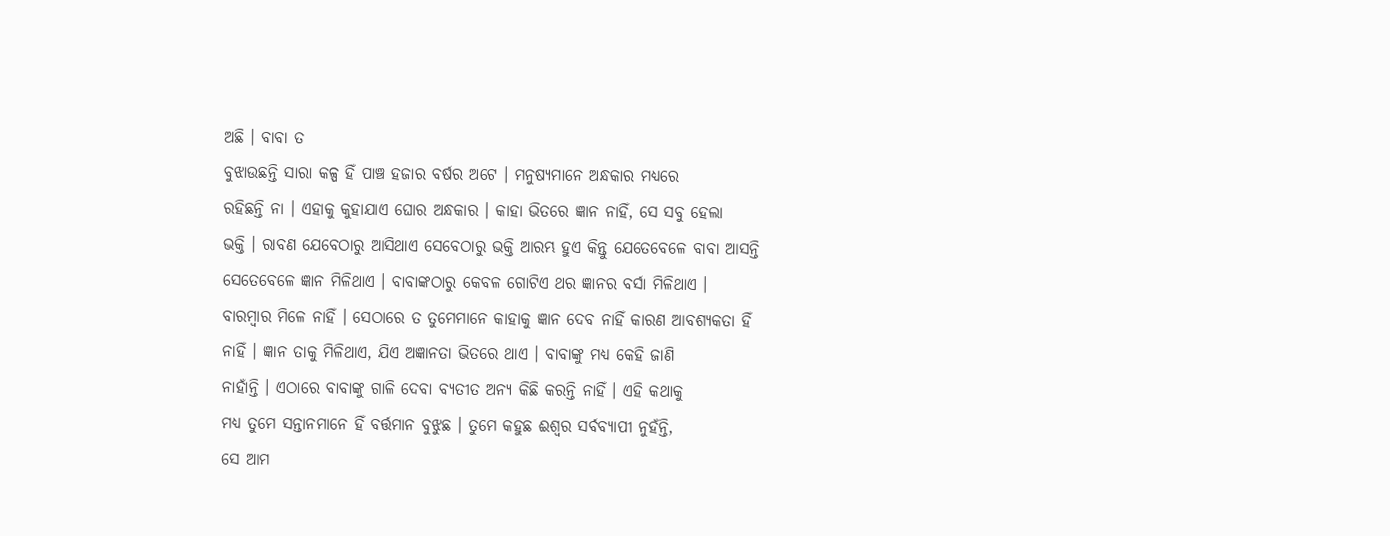ଅଛି । ବାବା ତ
ବୁଝାଉଛନ୍ତି ସାରା କଳ୍ପ ହିଁ ପାଞ୍ଚ ହଜାର ବର୍ଷର ଅଟେ । ମନୁଷ୍ୟମାନେ ଅନ୍ଧକାର ମଧ୍ୟରେ
ରହିଛନ୍ତି ନା । ଏହାକୁ କୁହାଯାଏ ଘୋର ଅନ୍ଧକାର । କାହା ଭିତରେ ଜ୍ଞାନ ନାହିଁ, ସେ ସବୁ ହେଲା
ଭକ୍ତି । ରାବଣ ଯେବେଠାରୁ ଆସିଥାଏ ସେବେଠାରୁ ଭକ୍ତି ଆରମ୍ଭ ହୁଏ କିନ୍ତୁ ଯେତେବେଳେ ବାବା ଆସନ୍ତି
ସେତେବେଳେ ଜ୍ଞାନ ମିଳିଥାଏ । ବାବାଙ୍କଠାରୁ କେବଳ ଗୋଟିଏ ଥର ଜ୍ଞାନର ବର୍ସା ମିଳିଥାଏ ।
ବାରମ୍ବାର ମିଳେ ନାହିଁ । ସେଠାରେ ତ ତୁମେମାନେ କାହାକୁ ଜ୍ଞାନ ଦେବ ନାହିଁ କାରଣ ଆବଶ୍ୟକତା ହିଁ
ନାହିଁ । ଜ୍ଞାନ ତାକୁ ମିଳିଥାଏ, ଯିଏ ଅଜ୍ଞାନତା ଭିତରେ ଥାଏ । ବାବାଙ୍କୁ ମଧ୍ୟ କେହି ଜାଣି
ନାହାଁନ୍ତି । ଏଠାରେ ବାବାଙ୍କୁ ଗାଳି ଦେବା ବ୍ୟତୀତ ଅନ୍ୟ କିଛି କରନ୍ତି ନାହିଁ । ଏହି କଥାକୁ
ମଧ୍ୟ ତୁମେ ସନ୍ତାନମାନେ ହିଁ ବର୍ତ୍ତମାନ ବୁଝୁଛ । ତୁମେ କହୁଛ ଈଶ୍ୱର ସର୍ବବ୍ୟାପୀ ନୁହଁନ୍ତି,
ସେ ଆମ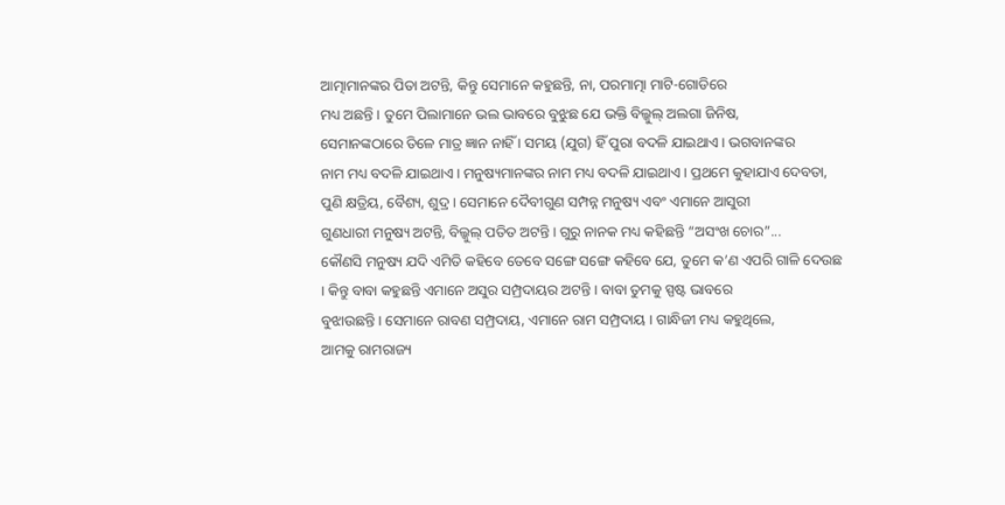ଆତ୍ମାମାନଙ୍କର ପିତା ଅଟନ୍ତି, କିନ୍ତୁ ସେମାନେ କହୁଛନ୍ତି, ନା, ପରମାତ୍ମା ମାଟି-ଗୋଡିରେ
ମଧ୍ୟ ଅଛନ୍ତି । ତୁମେ ପିଲାମାନେ ଭଲ ଭାବରେ ବୁଝୁଛ ଯେ ଭକ୍ତି ବିଲ୍କୁଲ୍ ଅଲଗା ଜିନିଷ,
ସେମାନଙ୍କଠାରେ ତିଳେ ମାତ୍ର ଜ୍ଞାନ ନାହିଁ । ସମୟ (ଯୁଗ) ହିଁ ପୁରା ବଦଳି ଯାଇଥାଏ । ଭଗବାନଙ୍କର
ନାମ ମଧ୍ୟ ବଦଳି ଯାଇଥାଏ । ମନୁଷ୍ୟମାନଙ୍କର ନାମ ମଧ୍ୟ ବଦଳି ଯାଇଥାଏ । ପ୍ରଥମେ କୁହାଯାଏ ଦେବତା,
ପୁଣି କ୍ଷତ୍ରିୟ, ବୈଶ୍ୟ, ଶୁଦ୍ର । ସେମାନେ ଦୈବୀଗୁଣ ସମ୍ପନ୍ନ ମନୁଷ୍ୟ ଏବଂ ଏମାନେ ଆସୁରୀ
ଗୁଣଧାରୀ ମନୁଷ୍ୟ ଅଟନ୍ତି, ବିଲ୍କୁଲ୍ ପତିତ ଅଟନ୍ତି । ଗୁରୁ ନାନକ ମଧ୍ୟ କହିଛନ୍ତି “ଅସଂଖ ଚୋର”...
କୌଣସି ମନୁଷ୍ୟ ଯଦି ଏମିତି କହିବେ ତେବେ ସଙ୍ଗେ ସଙ୍ଗେ କହିବେ ଯେ, ତୁମେ କ’ଣ ଏପରି ଗାଳି ଦେଉଛ
। କିନ୍ତୁ ବାବା କହୁଛନ୍ତି ଏମାନେ ଅସୁର ସମ୍ପ୍ରଦାୟର ଅଟନ୍ତି । ବାବା ତୁମକୁ ସ୍ପଷ୍ଟ ଭାବରେ
ବୁଝାଉଛନ୍ତି । ସେମାନେ ରାବଣ ସମ୍ପ୍ରଦାୟ, ଏମାନେ ରାମ ସମ୍ପ୍ରଦାୟ । ଗାନ୍ଧିଜୀ ମଧ୍ୟ କହୁଥିଲେ,
ଆମକୁ ରାମରାଜ୍ୟ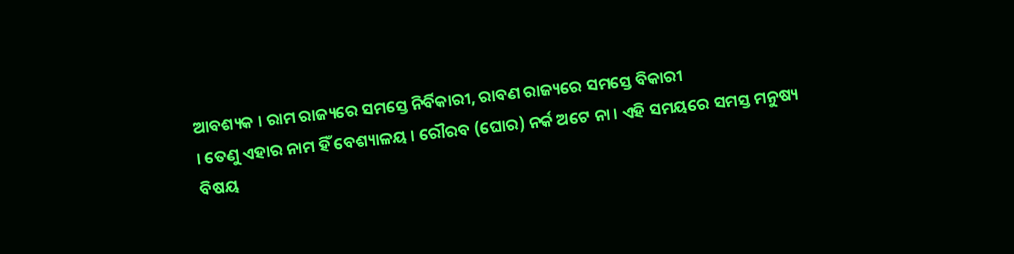ଆବଶ୍ୟକ । ରାମ ରାଜ୍ୟରେ ସମସ୍ତେ ନିର୍ବିକାରୀ, ରାବଣ ରାଜ୍ୟରେ ସମସ୍ତେ ବିକାରୀ
। ତେଣୁ ଏହାର ନାମ ହିଁ ବେଶ୍ୟାଳୟ । ରୌରବ (ଘୋର) ନର୍କ ଅଟେ ନା । ଏହି ସମୟରେ ସମସ୍ତ ମନୁଷ୍ୟ
ବିଷୟ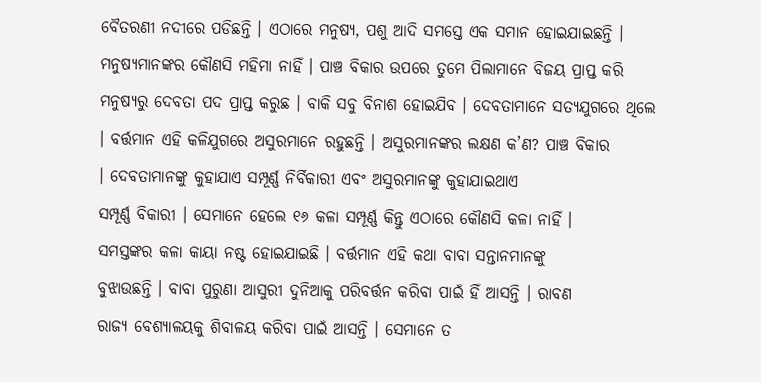ବୈତରଣୀ ନଦୀରେ ପଡିଛନ୍ତି । ଏଠାରେ ମନୁଷ୍ୟ, ପଶୁ ଆଦି ସମସ୍ତେ ଏକ ସମାନ ହୋଇଯାଇଛନ୍ତି ।
ମନୁଷ୍ୟମାନଙ୍କର କୌଣସି ମହିମା ନାହିଁ । ପାଞ୍ଚ ବିକାର ଉପରେ ତୁମେ ପିଲାମାନେ ବିଜୟ ପ୍ରାପ୍ତ କରି
ମନୁଷ୍ୟରୁ ଦେବତା ପଦ ପ୍ରାପ୍ତ କରୁଛ । ବାକି ସବୁ ବିନାଶ ହୋଇଯିବ । ଦେବତାମାନେ ସତ୍ୟଯୁଗରେ ଥିଲେ
। ବର୍ତ୍ତମାନ ଏହି କଳିଯୁଗରେ ଅସୁରମାନେ ରହୁଛନ୍ତି । ଅସୁରମାନଙ୍କର ଲକ୍ଷଣ କ’ଣ? ପାଞ୍ଚ ବିକାର
। ଦେବତାମାନଙ୍କୁ କୁହାଯାଏ ସମ୍ପୂର୍ଣ୍ଣ ନିର୍ବିକାରୀ ଏବଂ ଅସୁରମାନଙ୍କୁ କୁହାଯାଇଥାଏ
ସମ୍ପୂର୍ଣ୍ଣ ବିକାରୀ । ସେମାନେ ହେଲେ ୧୬ କଳା ସମ୍ପୂର୍ଣ୍ଣ କିନ୍ତୁ ଏଠାରେ କୌଣସି କଳା ନାହିଁ ।
ସମସ୍ତଙ୍କର କଳା କାୟା ନଷ୍ଟ ହୋଇଯାଇଛି । ବର୍ତ୍ତମାନ ଏହି କଥା ବାବା ସନ୍ତାନମାନଙ୍କୁ
ବୁଝାଉଛନ୍ତି । ବାବା ପୁରୁଣା ଆସୁରୀ ଦୁନିଆକୁ ପରିବର୍ତ୍ତନ କରିବା ପାଇଁ ହିଁ ଆସନ୍ତି । ରାବଣ
ରାଜ୍ୟ ବେଶ୍ୟାଳୟକୁ ଶିବାଳୟ କରିବା ପାଇଁ ଆସନ୍ତି । ସେମାନେ ତ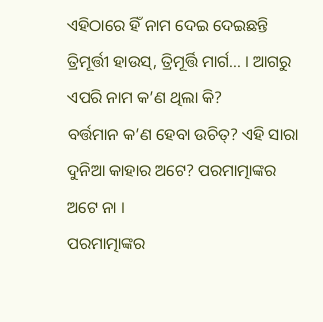ଏହିଠାରେ ହିଁ ନାମ ଦେଇ ଦେଇଛନ୍ତି
ତ୍ରିମୂର୍ତ୍ତୀ ହାଉସ୍, ତ୍ରିମୂର୍ତ୍ତି ମାର୍ଗ... । ଆଗରୁ ଏପରି ନାମ କ’ଣ ଥିଲା କି?
ବର୍ତ୍ତମାନ କ’ଣ ହେବା ଉଚିତ୍? ଏହି ସାରା ଦୁନିଆ କାହାର ଅଟେ? ପରମାତ୍ମାଙ୍କର ଅଟେ ନା ।
ପରମାତ୍ମାଙ୍କର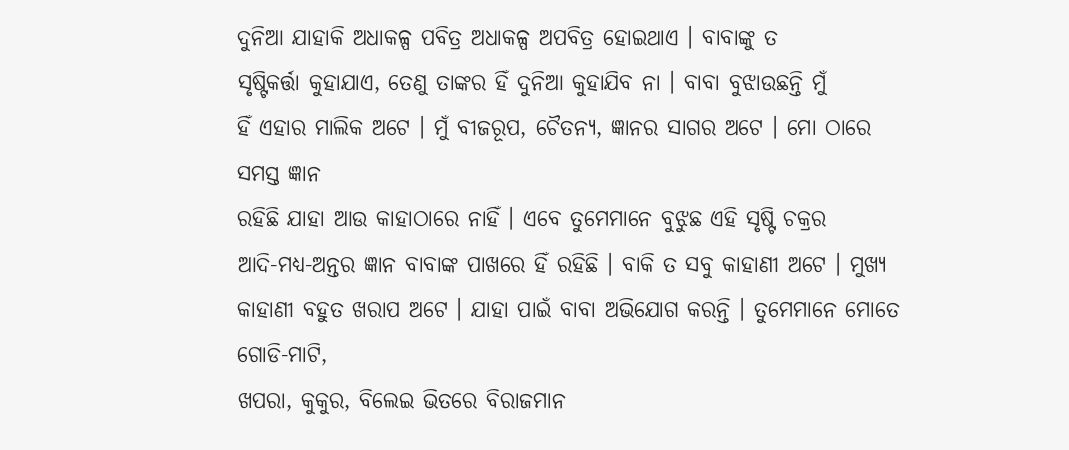ଦୁନିଆ ଯାହାକି ଅଧାକଳ୍ପ ପବିତ୍ର ଅଧାକଳ୍ପ ଅପବିତ୍ର ହୋଇଥାଏ । ବାବାଙ୍କୁ ତ
ସୃଷ୍ଟିକର୍ତ୍ତା କୁହାଯାଏ, ତେଣୁ ତାଙ୍କର ହିଁ ଦୁନିଆ କୁହାଯିବ ନା । ବାବା ବୁଝାଉଛନ୍ତି ମୁଁ
ହିଁ ଏହାର ମାଲିକ ଅଟେ । ମୁଁ ବୀଜରୂପ, ଚୈତନ୍ୟ, ଜ୍ଞାନର ସାଗର ଅଟେ । ମୋ ଠାରେ ସମସ୍ତ ଜ୍ଞାନ
ରହିଛି ଯାହା ଆଉ କାହାଠାରେ ନାହିଁ । ଏବେ ତୁମେମାନେ ବୁଝୁଛ ଏହି ସୃଷ୍ଟି ଚକ୍ରର
ଆଦି-ମଧ୍ୟ-ଅନ୍ତର ଜ୍ଞାନ ବାବାଙ୍କ ପାଖରେ ହିଁ ରହିଛି । ବାକି ତ ସବୁ କାହାଣୀ ଅଟେ । ମୁଖ୍ୟ
କାହାଣୀ ବହୁତ ଖରାପ ଅଟେ । ଯାହା ପାଇଁ ବାବା ଅଭିଯୋଗ କରନ୍ତି । ତୁମେମାନେ ମୋତେ ଗୋଡି-ମାଟି,
ଖପରା, କୁକୁର, ବିଲେଇ ଭିତରେ ବିରାଜମାନ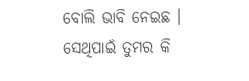ବୋଲି ଭାବି ନେଇଛ । ସେଥିପାଇଁ ତୁମର କି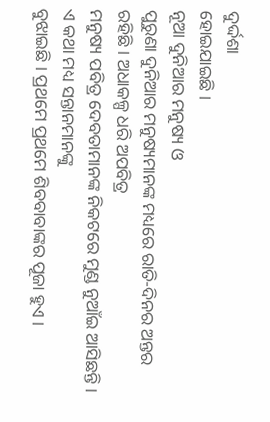ଦୁର୍ଦ୍ଦଶା
ହୋଇଯାଇଛି ।
ନୂଆ ଦୁନିଆର ମନୁଷ୍ୟ ଓ
ପୁରୁଣା ଦୁନିଆର ମନୁଷ୍ୟମାନଙ୍କ ମଧ୍ୟରେ ରାତି-ଦିନର ଅନ୍ତର ରହିଛି । ଅଧାକଳ୍ପ ଧରି ଅପବିତ୍ର
ମନୁଷ୍ୟ ପବିତ୍ର ଦେବତାମାନଙ୍କ ନିକଟରେ ମୁଣ୍ଡ ନୁଆଁଇ ଆସିଛନ୍ତି । ଏ କଥା ମଧ୍ୟ ସନ୍ତାନମାନଙ୍କୁ
ବୁଝାଇଛି । ପ୍ରଥମେ ପ୍ରଥମେ ଶିବବାବାଙ୍କର ପୂଜା ହୁଏ ।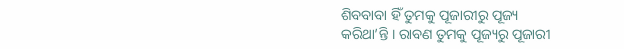ଶିବବାବା ହିଁ ତୁମକୁ ପୂଜାରୀରୁ ପୂଜ୍ୟ
କରିଥା’ନ୍ତି । ରାବଣ ତୁମକୁ ପୂଜ୍ୟରୁ ପୂଜାରୀ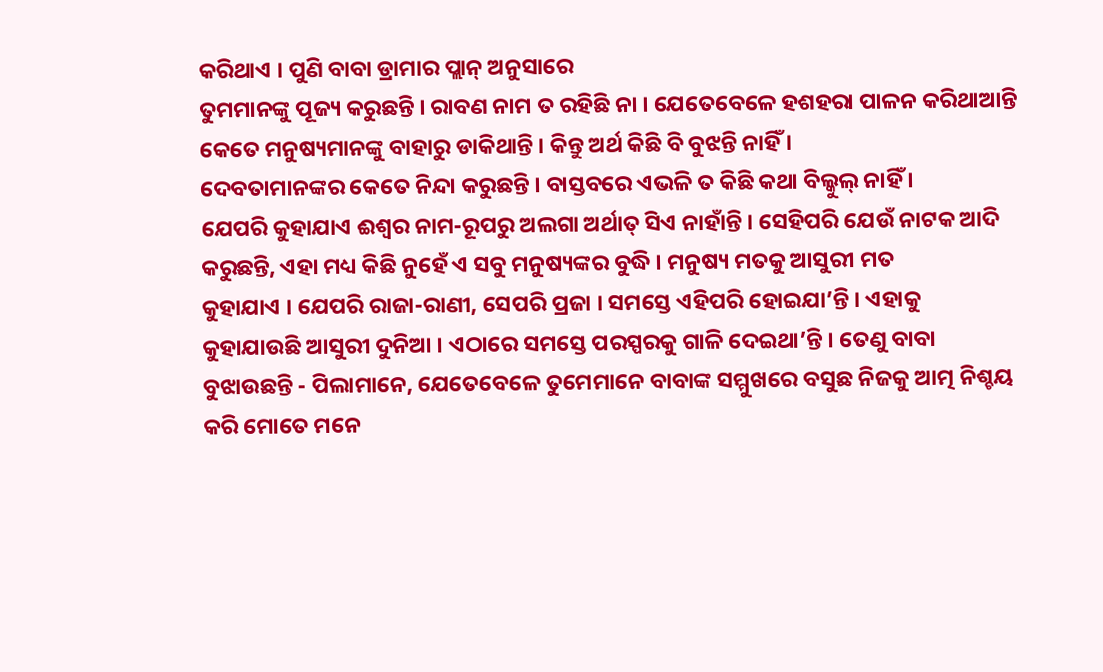କରିଥାଏ । ପୁଣି ବାବା ଡ୍ରାମାର ପ୍ଲାନ୍ ଅନୁସାରେ
ତୁମମାନଙ୍କୁ ପୂଜ୍ୟ କରୁଛନ୍ତି । ରାବଣ ନାମ ତ ରହିଛି ନା । ଯେତେବେଳେ ହଶହରା ପାଳନ କରିଥାଆନ୍ତି
କେତେ ମନୁଷ୍ୟମାନଙ୍କୁ ବାହାରୁ ଡାକିଥାନ୍ତି । କିନ୍ତୁ ଅର୍ଥ କିଛି ବି ବୁଝନ୍ତି ନାହିଁ ।
ଦେବତାମାନଙ୍କର କେତେ ନିନ୍ଦା କରୁଛନ୍ତି । ବାସ୍ତବରେ ଏଭଳି ତ କିଛି କଥା ବିଲ୍କୁଲ୍ ନାହିଁ ।
ଯେପରି କୁହାଯାଏ ଈଶ୍ୱର ନାମ-ରୂପରୁ ଅଲଗା ଅର୍ଥାତ୍ ସିଏ ନାହାଁନ୍ତି । ସେହିପରି ଯେଉଁ ନାଟକ ଆଦି
କରୁଛନ୍ତି, ଏହା ମଧ୍ୟ କିଛି ନୁହେଁ ଏ ସବୁ ମନୁଷ୍ୟଙ୍କର ବୁଦ୍ଧି । ମନୁଷ୍ୟ ମତକୁ ଆସୁରୀ ମତ
କୁହାଯାଏ । ଯେପରି ରାଜା-ରାଣୀ, ସେପରି ପ୍ରଜା । ସମସ୍ତେ ଏହିପରି ହୋଇଯା’ନ୍ତି । ଏହାକୁ
କୁହାଯାଉଛି ଆସୁରୀ ଦୁନିଆ । ଏଠାରେ ସମସ୍ତେ ପରସ୍ପରକୁ ଗାଳି ଦେଇଥା’ନ୍ତି । ତେଣୁ ବାବା
ବୁଝାଉଛନ୍ତି - ପିଲାମାନେ, ଯେତେବେଳେ ତୁମେମାନେ ବାବାଙ୍କ ସମ୍ମୁଖରେ ବସୁଛ ନିଜକୁ ଆତ୍ମ ନିଶ୍ଚୟ
କରି ମୋତେ ମନେ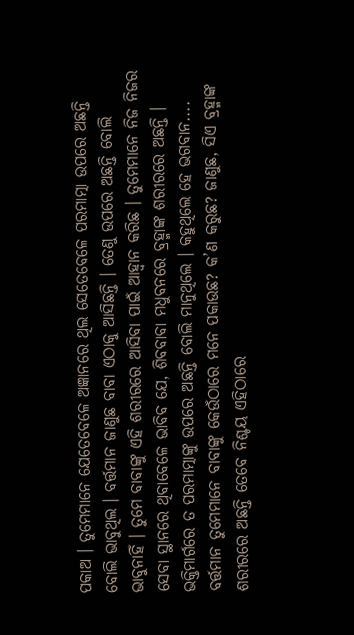ପକାଅ । ତୁମେମାନେ ଯେତେବେଳେ ଅଜ୍ଞାନରେ ଥିଲ ସେତେବେଳେ ପରମାତ୍ମା ଉପରେ ଅଛନ୍ତି
ବୋଲି ଭାବୁଥିଲ । ବର୍ତ୍ତମାନ ଜାଣୁଛ ବାବା ଏଠାକୁ ଆସିଛନ୍ତି । ତେଣୁ ଉପରେ ଅଛନ୍ତି ବୋଲି
ଭାବୁନାହିଁ । ତୁମେ ବାବାଙ୍କୁ ଏହି ଶରୀରରେ ଆସିବା ପାଇଁ ଆହ୍ୱାନ କରିଛ । ତୁମେମାନେ ନିଜ ନିଜର
ସେବା ସ୍ଥାନରେ ଥିବାବେଳେ ଭାବିବ ଯେ, ଶିବବାବା ମଧୁବନରେ ବ୍ରହ୍ମାଙ୍କ ଶରୀରରେ ଅଛନ୍ତି ।
ଭକ୍ତିମାର୍ଗରେ ତ ପରମାତ୍ମାଙ୍କୁ ଉପରେ ଅଛନ୍ତି ବୋଲି ମାନୁଥିଲେ । କହୁଥିଲେ ହେ ଭଗବାନ....
ବର୍ତ୍ତମାନ ତୁମେମାନେ ବାବାଙ୍କୁ କେଉଁଠାରେ ମନେ ପକାଉଛ? କ’ଣ କରୁଛ? ଜାଣୁଛ, ସିଏ ବ୍ରହ୍ମାଙ୍କ
ଶରୀରରେ ଅଛନ୍ତି ତେବେ ନିଶ୍ଚୟ ଏହିଠାରେ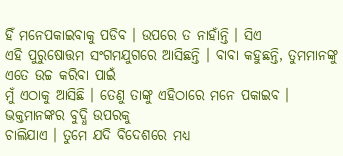ହିଁ ମନେପକାଇବାକୁ ପଡିବ । ଉପରେ ତ ନାହାଁନ୍ତି । ସିଏ
ଏହି ପୁରୁଷୋତ୍ତମ ସଂଗମଯୁଗରେ ଆସିଛନ୍ତି । ବାବା କହୁଛନ୍ତି, ତୁମମାନଙ୍କୁ ଏତେ ଉଚ୍ଚ କରିବା ପାଇଁ
ମୁଁ ଏଠାକୁ ଆସିଛି । ତେଣୁ ତାଙ୍କୁ ଏହିଠାରେ ମନେ ପକାଇବ । ଭକ୍ତମାନଙ୍କର ବୁଦ୍ଧି ଉପରକୁ
ଚାଲିଯାଏ । ତୁମେ ଯଦି ବିଦେଶରେ ମଧ୍ୟ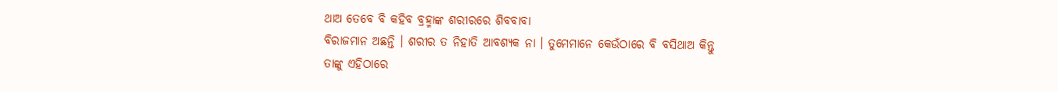ଥାଅ ତେବେ ବି କହିବ ବ୍ରହ୍ମାଙ୍କ ଶରୀରରେ ଶିବବାବା
ବିରାଜମାନ ଅଛନ୍ତି । ଶରୀର ତ ନିହାତି ଆବଶ୍ୟକ ନା । ତୁମେମାନେ କେଉଁଠାରେ ବି ବସିଥାଅ କିନ୍ତୁ
ତାଙ୍କୁ ଏହିଠାରେ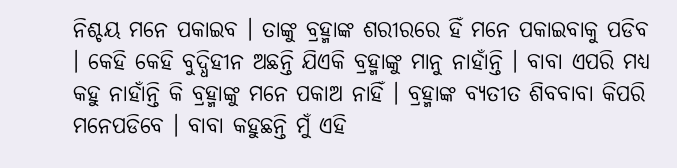ନିଶ୍ଚୟ ମନେ ପକାଇବ । ତାଙ୍କୁ ବ୍ରହ୍ମାଙ୍କ ଶରୀରରେ ହିଁ ମନେ ପକାଇବାକୁ ପଡିବ
। କେହି କେହି ବୁଦ୍ଧିହୀନ ଅଛନ୍ତି ଯିଏକି ବ୍ରହ୍ମାଙ୍କୁ ମାନୁ ନାହାଁନ୍ତି । ବାବା ଏପରି ମଧ୍ୟ
କହୁ ନାହାଁନ୍ତି କି ବ୍ରହ୍ମାଙ୍କୁ ମନେ ପକାଅ ନାହିଁ । ବ୍ରହ୍ମାଙ୍କ ବ୍ୟତୀତ ଶିବବାବା କିପରି
ମନେପଡିବେ । ବାବା କହୁଛନ୍ତି ମୁଁ ଏହି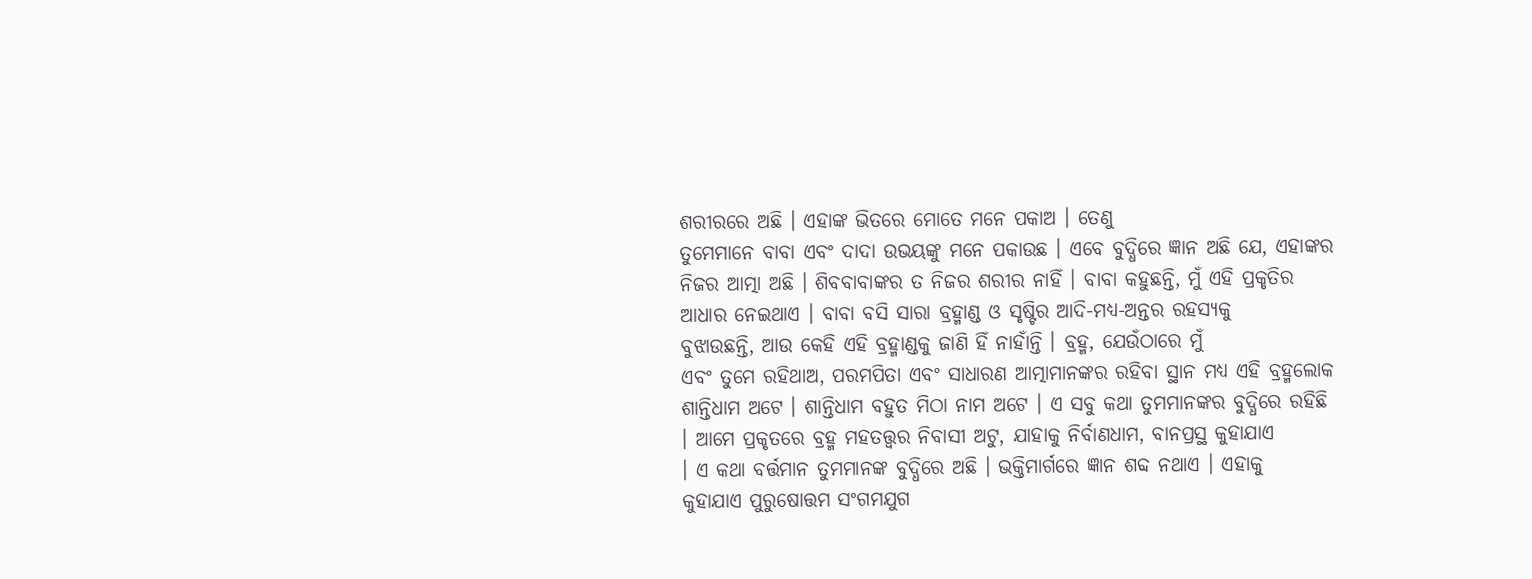ଶରୀରରେ ଅଛି । ଏହାଙ୍କ ଭିତରେ ମୋତେ ମନେ ପକାଅ । ତେଣୁ
ତୁମେମାନେ ବାବା ଏବଂ ଦାଦା ଉଭୟଙ୍କୁ ମନେ ପକାଉଛ । ଏବେ ବୁଦ୍ଧିରେ ଜ୍ଞାନ ଅଛି ଯେ, ଏହାଙ୍କର
ନିଜର ଆତ୍ମା ଅଛି । ଶିବବାବାଙ୍କର ତ ନିଜର ଶରୀର ନାହିଁ । ବାବା କହୁଛନ୍ତି, ମୁଁ ଏହି ପ୍ରକୃତିର
ଆଧାର ନେଇଥାଏ । ବାବା ବସି ସାରା ବ୍ରହ୍ମାଣ୍ଡ ଓ ସୃଷ୍ଟିର ଆଦି-ମଧ୍ୟ-ଅନ୍ତର ରହସ୍ୟକୁ
ବୁଝାଉଛନ୍ତି, ଆଉ କେହି ଏହି ବ୍ରହ୍ମାଣ୍ଡକୁ ଜାଣି ହିଁ ନାହାଁନ୍ତି । ବ୍ରହ୍ମ, ଯେଉଁଠାରେ ମୁଁ
ଏବଂ ତୁମେ ରହିଥାଅ, ପରମପିତା ଏବଂ ସାଧାରଣ ଆତ୍ମାମାନଙ୍କର ରହିବା ସ୍ଥାନ ମଧ୍ୟ ଏହି ବ୍ରହ୍ମଲୋକ
ଶାନ୍ତିଧାମ ଅଟେ । ଶାନ୍ତିଧାମ ବହୁତ ମିଠା ନାମ ଅଟେ । ଏ ସବୁ କଥା ତୁମମାନଙ୍କର ବୁଦ୍ଧିରେ ରହିଛି
। ଆମେ ପ୍ରକୃତରେ ବ୍ରହ୍ମ ମହତତ୍ତ୍ୱର ନିବାସୀ ଅଟୁ, ଯାହାକୁ ନିର୍ବାଣଧାମ, ବାନପ୍ରସ୍ଥ କୁହାଯାଏ
। ଏ କଥା ବର୍ତ୍ତମାନ ତୁମମାନଙ୍କ ବୁଦ୍ଧିରେ ଅଛି । ଭକ୍ତିମାର୍ଗରେ ଜ୍ଞାନ ଶବ୍ଦ ନଥାଏ । ଏହାକୁ
କୁହାଯାଏ ପୁରୁଷୋତ୍ତମ ସଂଗମଯୁଗ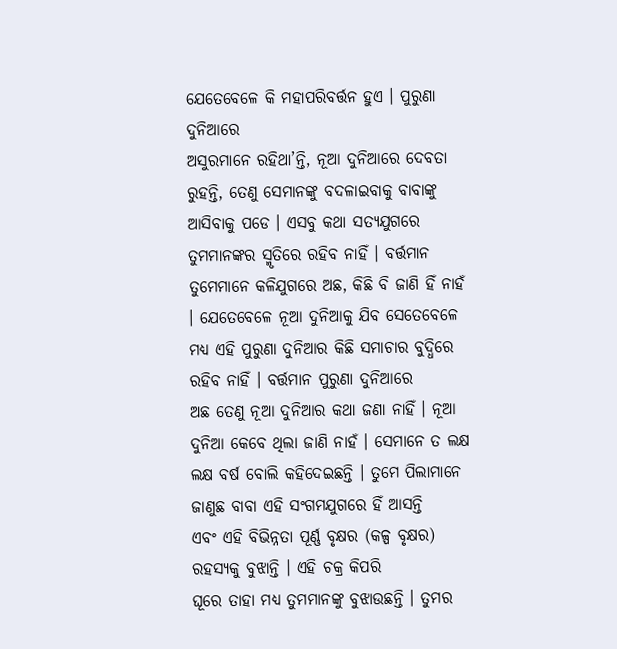ଯେତେବେଳେ କି ମହାପରିବର୍ତ୍ତନ ହୁଏ । ପୁରୁଣା ଦୁନିଆରେ
ଅସୁରମାନେ ରହିଥା’ନ୍ତି, ନୂଆ ଦୁନିଆରେ ଦେବତା ରୁହନ୍ତି, ତେଣୁ ସେମାନଙ୍କୁ ବଦଳାଇବାକୁ ବାବାଙ୍କୁ
ଆସିବାକୁ ପଡେ । ଏସବୁ କଥା ସତ୍ୟଯୁଗରେ ତୁମମାନଙ୍କର ସ୍ମୃତିରେ ରହିବ ନାହିଁ । ବର୍ତ୍ତମାନ
ତୁମେମାନେ କଳିଯୁଗରେ ଅଛ, କିଛି ବି ଜାଣି ହିଁ ନାହଁ । ଯେତେବେଳେ ନୂଆ ଦୁନିଆକୁ ଯିବ ସେତେବେଳେ
ମଧ୍ୟ ଏହି ପୁରୁଣା ଦୁନିଆର କିଛି ସମାଚାର ବୁଦ୍ଧିରେ ରହିବ ନାହିଁ । ବର୍ତ୍ତମାନ ପୁରୁଣା ଦୁନିଆରେ
ଅଛ ତେଣୁ ନୂଆ ଦୁନିଆର କଥା ଜଣା ନାହିଁ । ନୂଆ ଦୁନିଆ କେବେ ଥିଲା ଜାଣି ନାହଁ । ସେମାନେ ତ ଲକ୍ଷ
ଲକ୍ଷ ବର୍ଷ ବୋଲି କହିଦେଇଛନ୍ତି । ତୁମେ ପିଲାମାନେ ଜାଣୁଛ ବାବା ଏହି ସଂଗମଯୁଗରେ ହିଁ ଆସନ୍ତି
ଏବଂ ଏହି ବିଭିନ୍ନତା ପୂର୍ଣ୍ଣ ବୃକ୍ଷର (କଳ୍ପ ବୃକ୍ଷର) ରହସ୍ୟକୁ ବୁଝାନ୍ତି । ଏହି ଚକ୍ର କିପରି
ଘୂରେ ତାହା ମଧ୍ୟ ତୁମମାନଙ୍କୁ ବୁଝାଉଛନ୍ତି । ତୁମର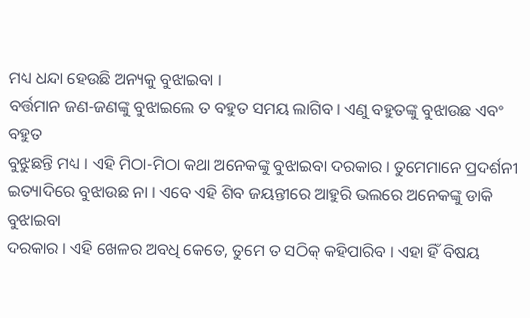ମଧ୍ୟ ଧନ୍ଦା ହେଉଛି ଅନ୍ୟକୁ ବୁଝାଇବା ।
ବର୍ତ୍ତମାନ ଜଣ-ଜଣଙ୍କୁ ବୁଝାଇଲେ ତ ବହୁତ ସମୟ ଲାଗିବ । ଏଣୁ ବହୁତଙ୍କୁ ବୁଝାଉଛ ଏବଂ ବହୁତ
ବୁଝୁଛନ୍ତି ମଧ୍ୟ । ଏହି ମିଠା-ମିଠା କଥା ଅନେକଙ୍କୁ ବୁଝାଇବା ଦରକାର । ତୁମେମାନେ ପ୍ରଦର୍ଶନୀ
ଇତ୍ୟାଦିରେ ବୁଝାଉଛ ନା । ଏବେ ଏହି ଶିବ ଜୟନ୍ତୀରେ ଆହୁରି ଭଲରେ ଅନେକଙ୍କୁ ଡାକି ବୁଝାଇବା
ଦରକାର । ଏହି ଖେଳର ଅବଧି କେତେ, ତୁମେ ତ ସଠିକ୍ କହିପାରିବ । ଏହା ହିଁ ବିଷୟ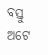ବସ୍ତୁ ଅଟେ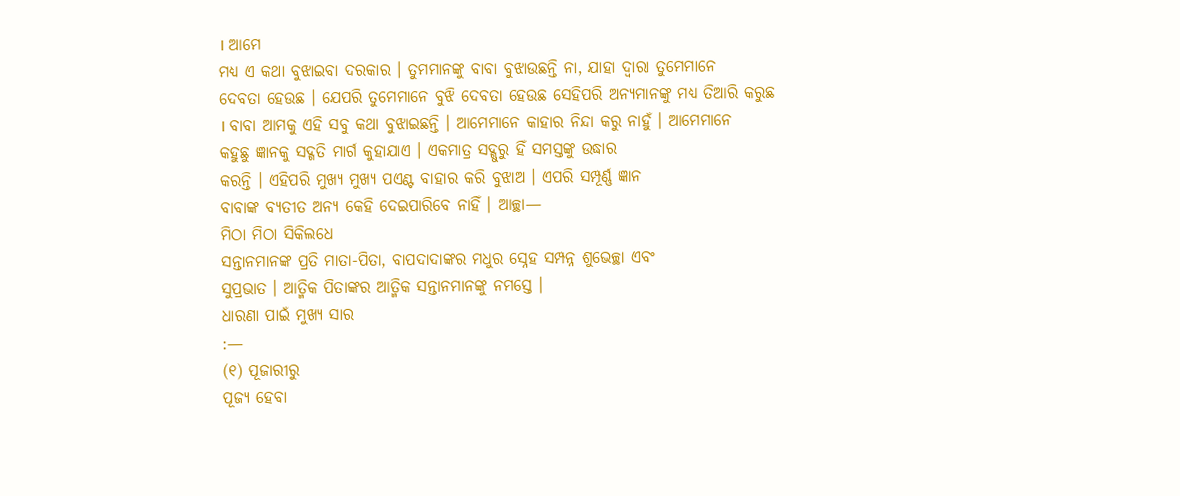। ଆମେ
ମଧ୍ୟ ଏ କଥା ବୁଝାଇବା ଦରକାର । ତୁମମାନଙ୍କୁ ବାବା ବୁଝାଉଛନ୍ତି ନା, ଯାହା ଦ୍ୱାରା ତୁମେମାନେ
ଦେବତା ହେଉଛ । ଯେପରି ତୁମେମାନେ ବୁଝି ଦେବତା ହେଉଛ ସେହିପରି ଅନ୍ୟମାନଙ୍କୁ ମଧ୍ୟ ତିଆରି କରୁଛ
। ବାବା ଆମକୁ ଏହି ସବୁ କଥା ବୁଝାଇଛନ୍ତି । ଆମେମାନେ କାହାର ନିନ୍ଦା କରୁ ନାହୁଁ । ଆମେମାନେ
କହୁଛୁ ଜ୍ଞାନକୁ ସଦ୍ଗତି ମାର୍ଗ କୁହାଯାଏ । ଏକମାତ୍ର ସଦ୍ଗୁରୁ ହିଁ ସମସ୍ତଙ୍କୁ ଉଦ୍ଧାର
କରନ୍ତି । ଏହିପରି ମୁଖ୍ୟ ମୁଖ୍ୟ ପଏଣ୍ଟ ବାହାର କରି ବୁଝାଅ । ଏପରି ସମ୍ପୂର୍ଣ୍ଣ ଜ୍ଞାନ
ବାବାଙ୍କ ବ୍ୟତୀତ ଅନ୍ୟ କେହି ଦେଇପାରିବେ ନାହିଁ । ଆଚ୍ଛା—
ମିଠା ମିଠା ସିକିଲଧେ
ସନ୍ତାନମାନଙ୍କ ପ୍ରତି ମାତା-ପିତା, ବାପଦାଦାଙ୍କର ମଧୁର ସ୍ନେହ ସମ୍ପନ୍ନ ଶୁଭେଚ୍ଛା ଏବଂ
ସୁପ୍ରଭାତ । ଆତ୍ମିକ ପିତାଙ୍କର ଆତ୍ମିକ ସନ୍ତାନମାନଙ୍କୁ ନମସ୍ତେ ।
ଧାରଣା ପାଇଁ ମୁଖ୍ୟ ସାର
:—
(୧) ପୂଜାରୀରୁ
ପୂଜ୍ୟ ହେବା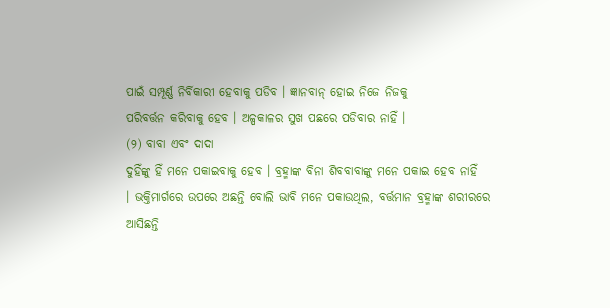ପାଇଁ ସମ୍ପୂର୍ଣ୍ଣ ନିର୍ବିକାରୀ ହେବାକୁ ପଡିବ । ଜ୍ଞାନବାନ୍ ହୋଇ ନିଜେ ନିଜକୁ
ପରିବର୍ତ୍ତନ କରିବାକୁ ହେବ । ଅଳ୍ପକାଳର ସୁଖ ପଛରେ ପଡିବାର ନାହିଁ ।
(୨) ବାବା ଏବଂ ଦାଦା
ଦୁହିଁଙ୍କୁ ହିଁ ମନେ ପକାଇବାକୁ ହେବ । ବ୍ରହ୍ମାଙ୍କ ବିନା ଶିବବାବାଙ୍କୁ ମନେ ପକାଇ ହେବ ନାହିଁ
। ଭକ୍ତିମାର୍ଗରେ ଉପରେ ଅଛନ୍ତି ବୋଲି ଭାବି ମନେ ପକାଉଥିଲ, ବର୍ତ୍ତମାନ ବ୍ରହ୍ମାଙ୍କ ଶରୀରରେ
ଆସିଛନ୍ତି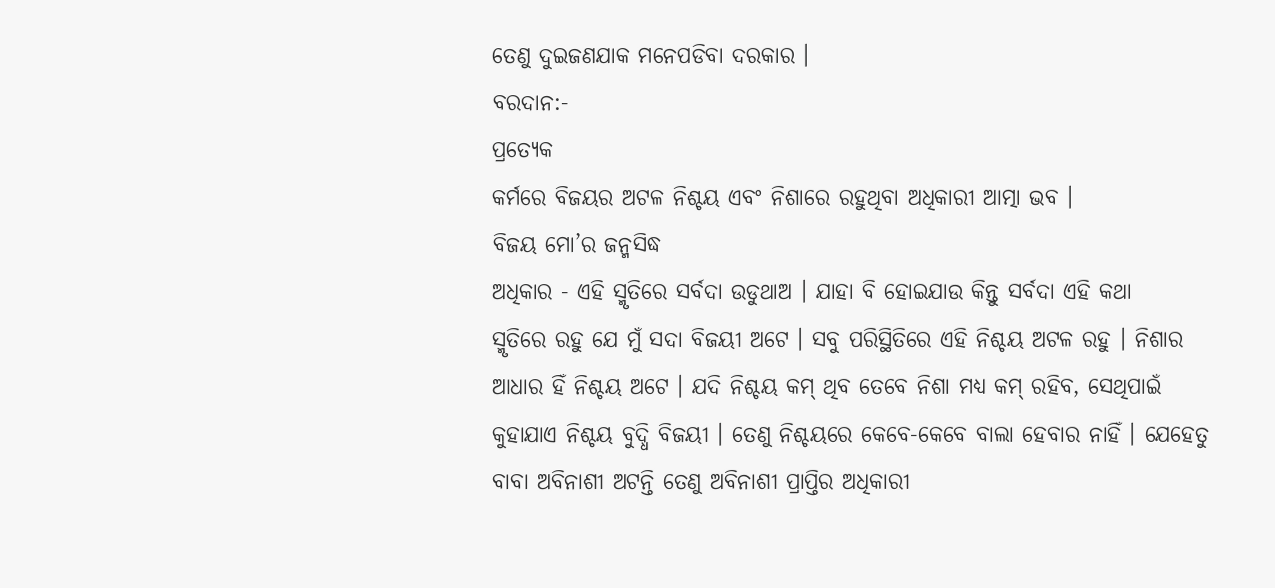ତେଣୁ ଦୁଇଜଣଯାକ ମନେପଡିବା ଦରକାର ।
ବରଦାନ:-
ପ୍ରତ୍ୟେକ
କର୍ମରେ ବିଜୟର ଅଟଳ ନିଶ୍ଚୟ ଏବଂ ନିଶାରେ ରହୁଥିବା ଅଧିକାରୀ ଆତ୍ମା ଭବ ।
ବିଜୟ ମୋ’ର ଜନ୍ମସିଦ୍ଧ
ଅଧିକାର - ଏହି ସ୍ମୃତିରେ ସର୍ବଦା ଉଡୁଥାଅ । ଯାହା ବି ହୋଇଯାଉ କିନ୍ତୁ ସର୍ବଦା ଏହି କଥା
ସ୍ମୃତିରେ ରହୁ ଯେ ମୁଁ ସଦା ବିଜୟୀ ଅଟେ । ସବୁ ପରିସ୍ଥିତିରେ ଏହି ନିଶ୍ଚୟ ଅଟଳ ରହୁ । ନିଶାର
ଆଧାର ହିଁ ନିଶ୍ଚୟ ଅଟେ । ଯଦି ନିଶ୍ଚୟ କମ୍ ଥିବ ତେବେ ନିଶା ମଧ୍ୟ କମ୍ ରହିବ, ସେଥିପାଇଁ
କୁହାଯାଏ ନିଶ୍ଚୟ ବୁଦ୍ଧି ବିଜୟୀ । ତେଣୁ ନିଶ୍ଚୟରେ କେବେ-କେବେ ବାଲା ହେବାର ନାହିଁ । ଯେହେତୁ
ବାବା ଅବିନାଶୀ ଅଟନ୍ତି ତେଣୁ ଅବିନାଶୀ ପ୍ରାପ୍ତିର ଅଧିକାରୀ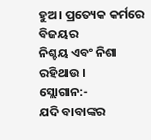ହୁଅ । ପ୍ରତ୍ୟେକ କର୍ମରେ ବିଜୟର
ନିଶ୍ଚୟ ଏବଂ ନିଶା ରହିଥାଉ ।
ସ୍ଲୋଗାନ:-
ଯଦି ବାବାଙ୍କର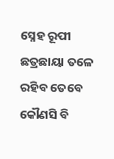ସ୍ନେହ ରୂପୀ ଛତ୍ରଛାୟା ତଳେ ରହିବ ତେବେ କୌଣସି ବି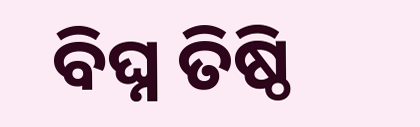ବିଘ୍ନ ତିଷ୍ଠି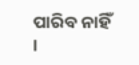ପାରିବ ନାହିଁ ।